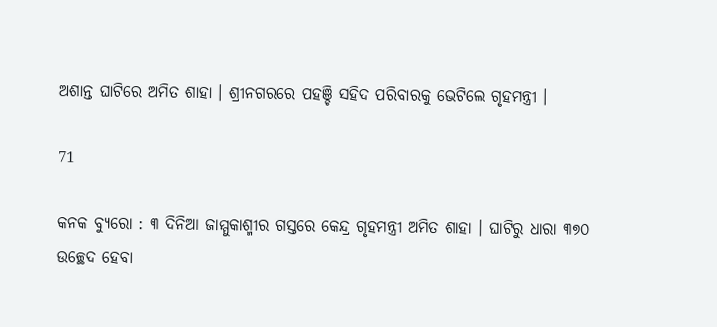ଅଶାନ୍ତ ଘାଟିରେ ଅମିତ ଶାହା । ଶ୍ରୀନଗରରେ ପହଞ୍ଚି ସହିଦ ପରିବାରକୁ ଭେଟିଲେ ଗୃହମନ୍ତ୍ରୀ ।

71

କନକ ବ୍ୟୁରୋ : ୩ ଦିନିଆ ଜାମ୍ମୁକାଶ୍ମୀର ଗସ୍ତରେ କେନ୍ଦ୍ର ଗୃହମନ୍ତ୍ରୀ ଅମିତ ଶାହା । ଘାଟିରୁ ଧାରା ୩୭୦ ଉଚ୍ଛେଦ ହେବା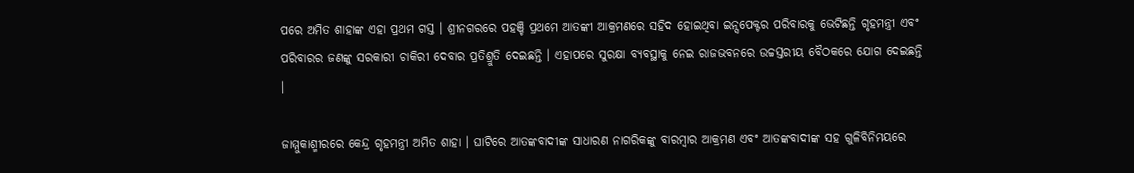ପରେ ଅମିତ ଶାହାଙ୍କ ଏହା ପ୍ରଥମ ଗସ୍ତ । ଶ୍ରୀନଗରରେ ପହଞ୍ଚି ପ୍ରଥମେ ଆତଙ୍କୀ ଆକ୍ରମଣରେ ସହିଦ ହୋଇଥିବା ଇନ୍ସପେକ୍ଟର ପରିବାରକୁ ଭେଟିଛନ୍ତି ଗୃହମନ୍ତ୍ରୀ ଏବଂ ପରିବାରର ଜଣଙ୍କୁ ସରକାରୀ ଚାକିରୀ ଦେବାର ପ୍ରତିଶ୍ରୁତି ଦେଇଛନ୍ତି । ଏହାପରେ ସୁରକ୍ଷା ବ୍ୟବସ୍ଥାକୁ ନେଇ ରାଜଭବନରେ ଉଚ୍ଚସ୍ତରୀୟ ବୈଠକରେ ଯୋଗ ଦେଇଛନ୍ତି ।

ଜାମ୍ମୁକାଶ୍ମୀରରେ କେନ୍ଦ୍ର ଗୃହମନ୍ତ୍ରୀ ଅମିତ ଶାହା । ଘାଟିରେ ଆତଙ୍କବାଦୀଙ୍କ ସାଧାରଣ ନାଗରିକଙ୍କୁ ବାରମ୍ବାର ଆକ୍ରମଣ ଏବଂ ଆତଙ୍କବାଦୀଙ୍କ ସହ ଗୁଳିବିନିମୟରେ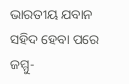ଭାରତୀୟ ଯବାନ ସହିଦ ହେବା ପରେ ଜମ୍ମୁ-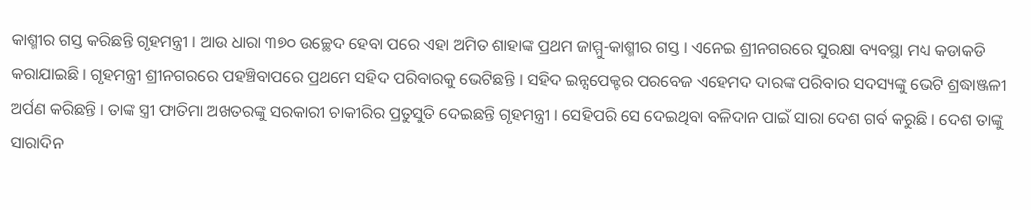କାଶ୍ମୀର ଗସ୍ତ କରିଛନ୍ତି ଗୃହମନ୍ତ୍ରୀ । ଆଉ ଧାରା ୩୭୦ ଉଚ୍ଛେଦ ହେବା ପରେ ଏହା ଅମିତ ଶାହାଙ୍କ ପ୍ରଥମ ଜାମ୍ମୁ-କାଶ୍ମୀର ଗସ୍ତ । ଏନେଇ ଶ୍ରୀନଗରରେ ସୁରକ୍ଷା ବ୍ୟବସ୍ଥା ମଧ୍ୟ କଡାକଡି କରାଯାଇଛି । ଗୃହମନ୍ତ୍ରୀ ଶ୍ରୀନଗରରେ ପହଞ୍ଚିବାପରେ ପ୍ରଥମେ ସହିଦ ପରିବାରକୁ ଭେଟିଛନ୍ତି । ସହିଦ ଇନ୍ସପେକ୍ଟର ପରବେଜ ଏହେମଦ ଦାରଙ୍କ ପରିବାର ସଦସ୍ୟଙ୍କୁ ଭେଟି ଶ୍ରଦ୍ଧାଞ୍ଜଳୀ ଅର୍ପଣ କରିଛନ୍ତି । ତାଙ୍କ ସ୍ତ୍ରୀ ଫାତିମା ଅଖତରଙ୍କୁ ସରକାରୀ ଚାକୀରିର ପ୍ରତୁସୁତି ଦେଇଛନ୍ତି ଗୃହମନ୍ତ୍ରୀ । ସେହିପରି ସେ ଦେଇଥିବା ବଳିଦାନ ପାଇଁ ସାରା ଦେଶ ଗର୍ବ କରୁଛି । ଦେଶ ତାଙ୍କୁ ସାରାଦିନ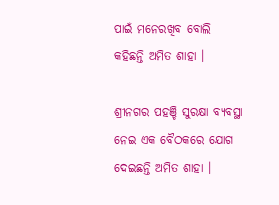ପାଇଁ ମନେରଖିବ ବୋଲି କହିଛନ୍ତି ଅମିତ ଶାହା ।

ଶ୍ରୀନଗର ପହଞ୍ଚି ସୁରକ୍ଷା ବ୍ୟବସ୍ଥା ନେଇ ଏକ ବୈଠକରେ ଯୋଗ ଦେଇଛନ୍ତି ଅମିତ ଶାହା ।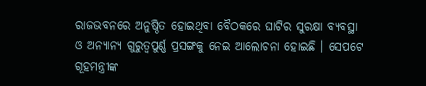ରାଜଭବନରେ ଅନୁଷ୍ଠିତ ହୋଇଥିବା ବୈଠକରେ ଘାଟିର ସୁରକ୍ଷା ବ୍ୟବସ୍ଥା ଓ ଅନ୍ୟାନ୍ୟ ଗୁରୁତ୍ୱପୁର୍ଣ୍ଣ ପ୍ରସଙ୍ଗକୁ ନେଇ ଆଲୋଚନା ହୋଇଛି । ସେପଟେ ଗୂହମନ୍ତ୍ରୀଙ୍କ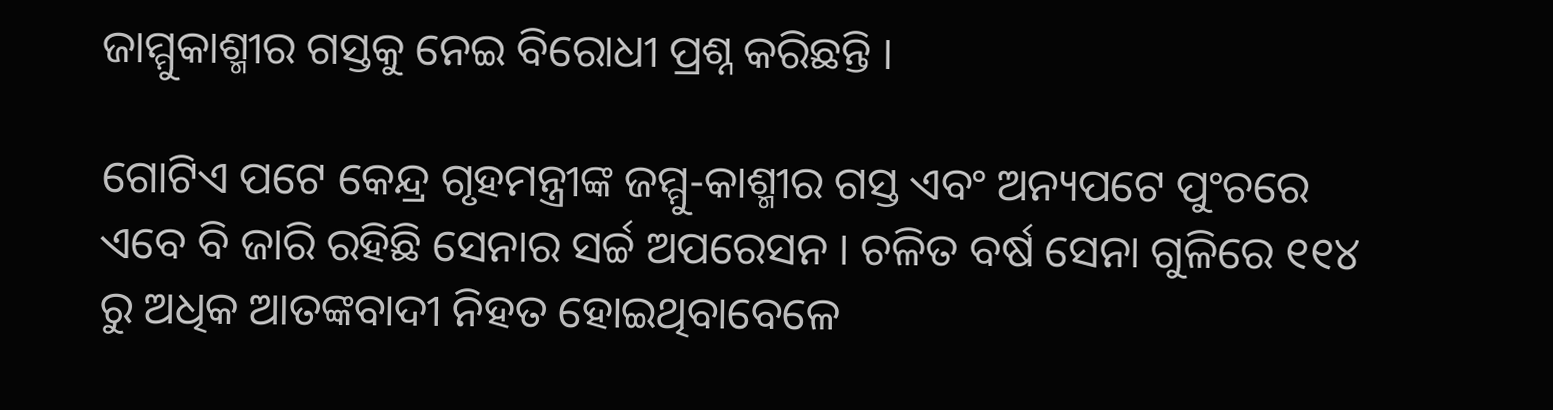ଜାମ୍ମୁକାଶ୍ମୀର ଗସ୍ତକୁ ନେଇ ବିରୋଧୀ ପ୍ରଶ୍ନ କରିଛନ୍ତି ।

ଗୋଟିଏ ପଟେ କେନ୍ଦ୍ର ଗୃହମନ୍ତ୍ରୀଙ୍କ ଜମ୍ମୁ-କାଶ୍ମୀର ଗସ୍ତ ଏବଂ ଅନ୍ୟପଟେ ପୁଂଚରେ ଏବେ ବି ଜାରି ରହିଛି ସେନାର ସର୍ଚ୍ଚ ଅପରେସନ । ଚଳିତ ବର୍ଷ ସେନା ଗୁଳିରେ ୧୧୪ ରୁ ଅଧିକ ଆତଙ୍କବାଦୀ ନିହତ ହୋଇଥିବାବେଳେ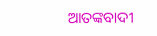ଆତଙ୍କବାଦୀ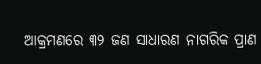ଆକ୍ରମଣରେ ୩୨ ଜଣ ସାଧାରଣ ନାଗରିକ ପ୍ରାଣ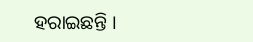ହରାଇଛନ୍ତି ।